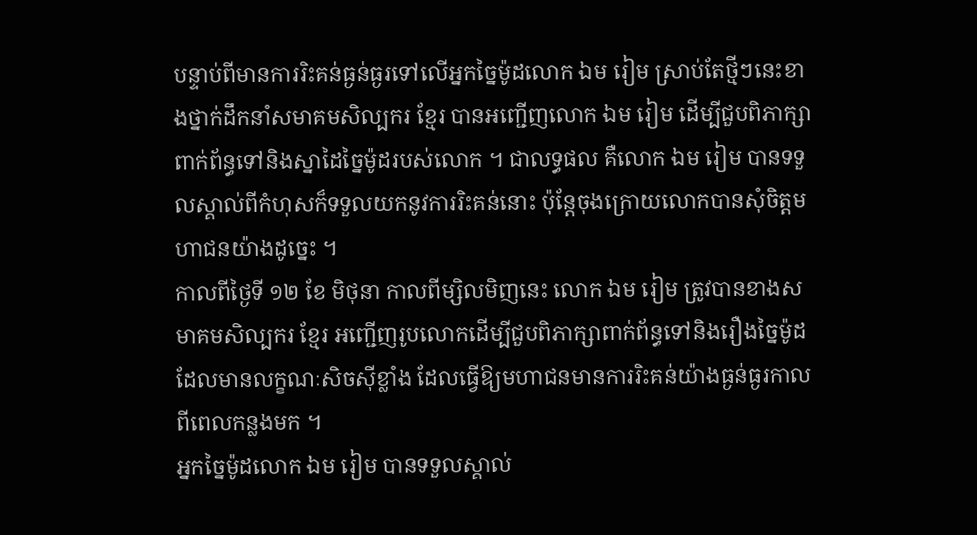បន្ទាប់ពីមានការរិះគន់ធ្ងន់ធ្ងរទៅលើអ្នកច្នៃម៉ូដលោក ឯម រៀម ស្រាប់តែថ្មីៗនេះខាងថ្នាក់ដឹកនាំសមាគមសិល្បករ ខ្មែរ បានអញ្ជើញលោក ឯម រៀម ដើម្បីជួបពិភាក្សាពាក់ព័ន្ធទៅនិងស្នាដៃច្នៃម៉ូដរបស់លោក ។ ជាលទ្ធផល គឺលោក ឯម រៀម បានទទួលស្គាល់ពីកំហុសក៏ទទួលយកនូវការរិះគន់នោះ ប៉ុន្តែចុងក្រោយលោកបានសុំចិត្តមហាជនយ៉ាងដូច្នេះ ។
កាលពីថ្ងៃទី ១២ ខែ មិថុនា កាលពីម្សិលមិញនេះ លោក ឯម រៀម ត្រូវបានខាងសមាគមសិល្បករ ខ្មែរ អញ្ជើញរូបលោកដើម្បីជួបពិភាក្សាពាក់ព័ន្ធទៅនិងរឿងច្នៃម៉ូដដែលមានលក្ខណៈសិចស៊ីខ្លាំង ដែលធ្វើឱ្យមហាជនមានការរិះគន់យ៉ាងធ្ងន់ធ្ងរកាលពីពេលកន្លងមក ។
អ្នកច្នៃម៉ូដលោក ឯម រៀម បានទទួលស្គាល់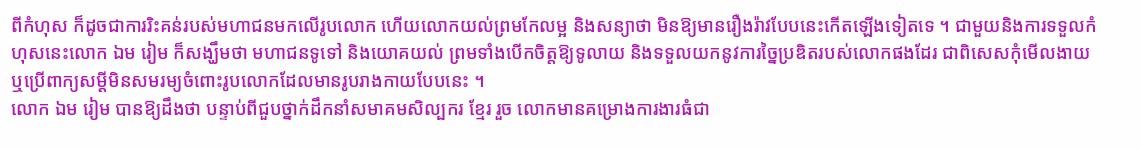ពីកំហុស ក៏ដូចជាការរិះគន់របស់មហាជនមកលើរូបលោក ហើយលោកយល់ព្រមកែលម្អ និងសន្យាថា មិនឱ្យមានរឿងរ៉ាវបែបនេះកើតឡើងទៀតទេ ។ ជាមួយនិងការទទួលកំហុសនេះលោក ឯម រៀម ក៏សង្ឃឹមថា មហាជនទូទៅ និងយោគយល់ ព្រមទាំងបើកចិត្តឱ្យទូលាយ និងទទួលយកនូវការច្នៃប្រឌិតរបស់លោកផងដែរ ជាពិសេសកុំមើលងាយ ឬប្រើពាក្យសម្តីមិនសមរម្យចំពោះរូបលោកដែលមានរូបរាងកាយបែបនេះ ។
លោក ឯម រៀម បានឱ្យដឹងថា បន្ទាប់ពីជួបថ្នាក់ដឹកនាំសមាគមសិល្បករ ខ្មែរ រួច លោកមានគម្រោងការងារធំជា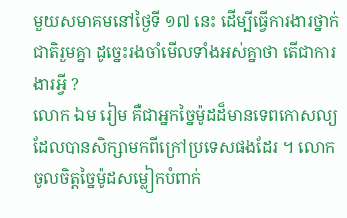មួយសមាគមនៅថ្ងៃទី ១៧ នេះ ដើម្បីធ្វើការងារថ្នាក់ជាតិរួមគ្នា ដូច្នេះរងចាំមើលទាំងអស់គ្នាថា តើជាការងារអ្វី ?
លោក ឯម រៀម គឺជាអ្នកច្នៃម៉ូដដ៏មានទេពកោសល្យ ដែលបានសិក្សាមកពីក្រៅប្រទេសផងដែរ ។ លោកចូលចិត្តច្នៃម៉ូដសម្លៀកបំពាក់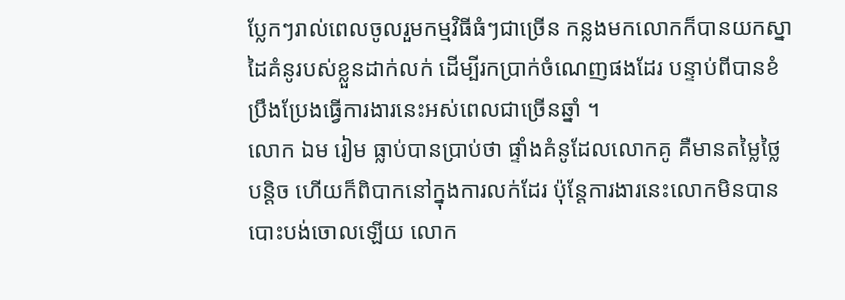ប្លែកៗរាល់ពេលចូលរួមកម្មវិធីធំៗជាច្រើន កន្លងមកលោកក៏បានយកស្នាដៃគំនូរបស់ខ្លួនដាក់លក់ ដើម្បីរកប្រាក់ចំណេញផងដែរ បន្ទាប់ពីបានខំប្រឹងប្រែងធ្វើការងារនេះអស់ពេលជាច្រើនឆ្នាំ ។
លោក ឯម រៀម ធ្លាប់បានប្រាប់ថា ផ្ទាំងគំនូដែលលោកគូ គឺមានតម្លៃថ្លៃបន្តិច ហើយក៏ពិបាកនៅក្នុងការលក់ដែរ ប៉ុន្តែការងារនេះលោកមិនបានបោះបង់ចោលឡើយ លោក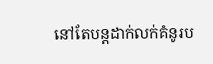នៅតែបន្តដាក់លក់គំនូរប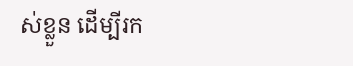ស់ខ្លួន ដើម្បីរក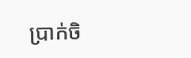ប្រាក់ចិ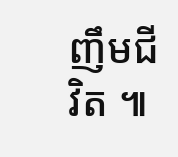ញឹមជីវិត ៕